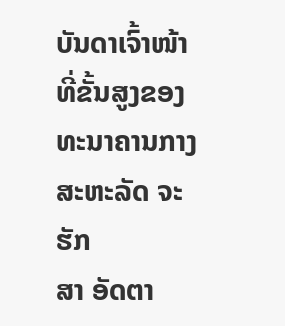ບັນດາເຈົ້າໜ້າທີ່ຂັ້ນສູງຂອງທະນາຄານກາງສະຫະລັດ ຈະຮັກ
ສາ ອັດຕາ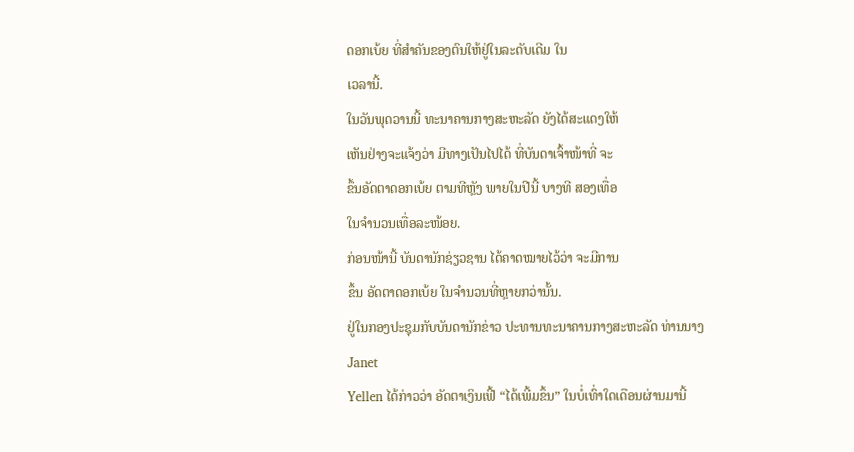ດອກເບ້ຍ ທີ່ສຳຄັນຂອງຕົນໃຫ້ຢູ່ໃນລະດັບເດີມ ໃນ
ເວລານີ້.
ໃນວັນພຸດວານນີ້ ທະນາຄານກາງສະຫະລັດ ຍັງໄດ້ສະແດງໃຫ້
ເຫັນຢ່າງຈະແຈ້ງວ່າ ມີທາງເປັນໄປໄດ້ ທີ່ບັນດາເຈົ້າໜ້າທີ່ ຈະ
ຂຶ້ນອັດຕາດອກເບ້ຍ ຕາມທີຫຼັງ ພາຍໃນປີນີ້ ບາງທີ ສອງເທື່ອ
ໃນຈຳນວນເທື່ອລະໜ້ອຍ.
ກ່ອນໜ້ານີ້ ບັນດານັກຊ່ຽວຊານ ໄດ້ຄາດໝາຍໄວ້ວ່າ ຈະມີການ
ຂຶ້ນ ອັດຕາດອກເບ້ຍ ໃນຈຳນວນທີ່ຫຼາຍກວ່ານັ້ນ.
ຢູ່ໃນກອງປະຊຸມກັບບັນດານັກຂ່າວ ປະທານທະນາຄານກາງສະຫະລັດ ທ່ານນາງ Janet
Yellen ໄດ້ກ່າວວ່າ ອັດຕາເງິນເຟີ້ “ໄດ້ເພີ້ມຂຶ້ນ” ໃນບໍ່ເທົ່າໃດເດືອນຜ່ານມານີ້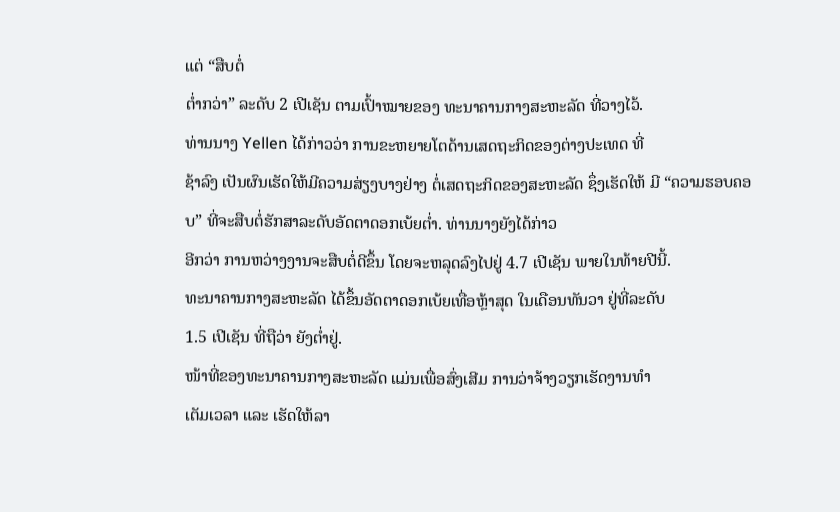ແຕ່ “ສືບຕໍ່
ຕ່ຳກວ່າ” ລະດັບ 2 ເປີເຊັນ ຕາມເປົ້າໝາຍຂອງ ທະນາຄານກາງສະຫະລັດ ທີ່ວາງໄວ້.
ທ່ານນາງ Yellen ໄດ້ກ່າວວ່າ ການຂະຫຍາຍໂຕດ້ານເສດຖະກິດຂອງຕ່າງປະເທດ ທີ່
ຊ້າລົງ ເປັນຜົນເຮັດໃຫ້ມີຄວາມສ່ຽງບາງຢ່າງ ຕໍ່ເສດຖະກິດຂອງສະຫະລັດ ຊຶ່ງເຮັດໃຫ້ ມີ “ຄວາມຮອບຄອບ” ທີ່ຈະສືບຕໍ່ຮັກສາລະດັບອັດຕາດອກເບ້ຍຕ່ຳ. ທ່ານນາງຍັງໄດ້ກ່າວ
ອີກວ່າ ການຫວ່າງງານຈະສືບຕໍ່ດີຂຶ້ນ ໂດຍຈະຫລຸດລົງໄປຢູ່ 4.7 ເປີເຊັນ ພາຍໃນທ້າຍປີນີ້.
ທະນາຄານກາງສະຫະລັດ ໄດ້ຂຶ້ນອັດຕາດອກເບ້ຍເທື່ອຫຼ້າສຸດ ໃນເດືອນທັນວາ ຢູ່ທີ່ລະດັບ
1.5 ເປີເຊັນ ທີ່ຖືວ່າ ຍັງຕ່ຳຢູ່.
ໜ້າທີ່ຂອງທະນາຄານກາງສະຫະລັດ ແມ່ນເພື່ອສົ່ງເສີມ ການວ່າຈ້າງວຽກເຮັດງານທຳ
ເຕັມເວລາ ແລະ ເຮັດໃຫ້ລາ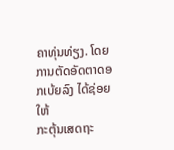ຄາທຸ່ນທ່ຽງ. ໂດຍການຕັດອັດຕາດອກເບ້ຍລົງ ໄດ້ຊ່ອຍໃຫ້
ກະຕຸ້ນເສດຖະ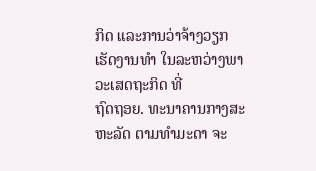ກິດ ແລະການວ່າຈ້າງວຽກເຮັດງານທຳ ໃນລະຫວ່າງພາວະເສດຖະກິດ ທີ່
ຖົດຖອຍ. ທະນາຄານກາງສະຫະລັດ ຕາມທຳມະດາ ຈະ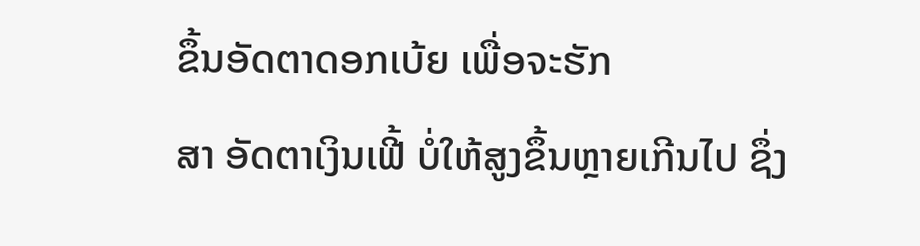ຂຶ້ນອັດຕາດອກເບ້ຍ ເພື່ອຈະຮັກ
ສາ ອັດຕາເງິນເຟີ້ ບໍ່ໃຫ້ສູງຂຶ້ນຫຼາຍເກີນໄປ ຊຶ່ງ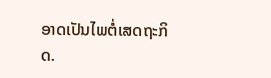ອາດເປັນໄພຕໍ່ເສດຖະກິດ.